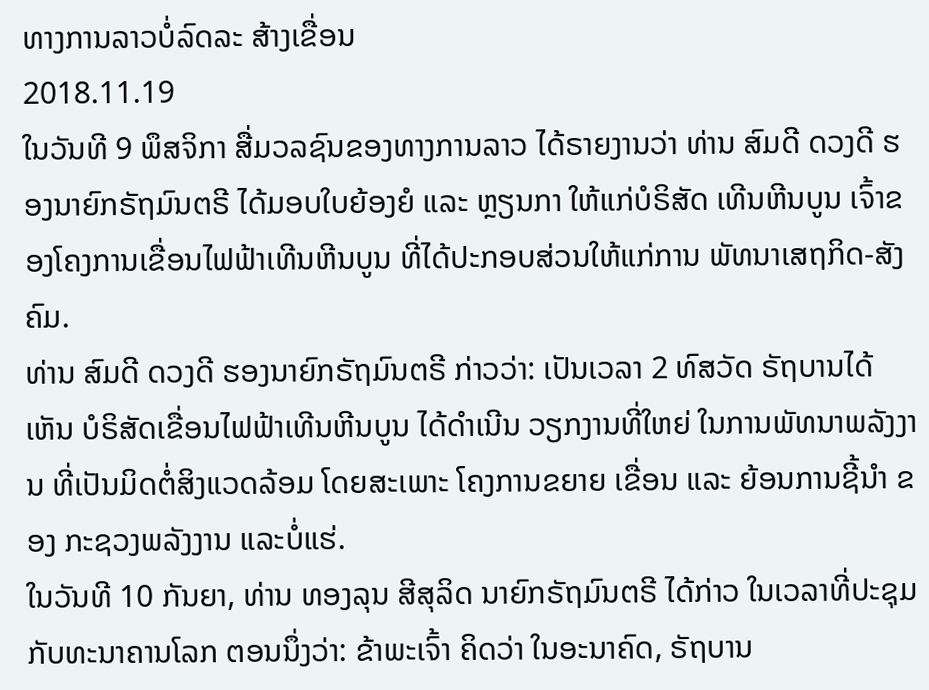ທາງການລາວບໍ່ລົດລະ ສ້າງເຂື່ອນ
2018.11.19
ໃນວັນທີ 9 ພຶສຈິກາ ສື່ມວລຊົນຂອງທາງການລາວ ໄດ້ຣາຍງານວ່າ ທ່ານ ສົມດີ ດວງດີ ຮອງນາຍົກຣັຖມົນຕຣີ ໄດ້ມອບໃບຍ້ອງຍໍ ແລະ ຫຼຽນກາ ໃຫ້ແກ່ບໍຣິສັດ ເທີນຫີນບູນ ເຈົ້າຂອງໂຄງການເຂື່ອນໄຟຟ້າເທີນຫີນບູນ ທີ່ໄດ້ປະກອບສ່ວນໃຫ້ແກ່ການ ພັທນາເສຖກິດ-ສັງຄົມ.
ທ່ານ ສົມດີ ດວງດີ ຮອງນາຍົກຣັຖມົນຕຣີ ກ່າວວ່າ: ເປັນເວລາ 2 ທົສວັດ ຣັຖບານໄດ້ເຫັນ ບໍຣິສັດເຂື່ອນໄຟຟ້າເທີນຫີນບູນ ໄດ້ດຳເນີນ ວຽກງານທີ່ໃຫຍ່ ໃນການພັທນາພລັງງານ ທີ່ເປັນມິດຕໍ່ສິງແວດລ້ອມ ໂດຍສະເພາະ ໂຄງການຂຍາຍ ເຂື່ອນ ແລະ ຍ້ອນການຊີ້ນຳ ຂອງ ກະຊວງພລັງງານ ແລະບໍ່ແຮ່.
ໃນວັນທີ 10 ກັນຍາ, ທ່ານ ທອງລຸນ ສີສຸລິດ ນາຍົກຣັຖມົນຕຣີ ໄດ້ກ່າວ ໃນເວລາທີ່ປະຊຸມກັບທະນາຄານໂລກ ຕອນນຶ່ງວ່າ: ຂ້າພະເຈົ້າ ຄິດວ່າ ໃນອະນາຄົດ, ຣັຖບານ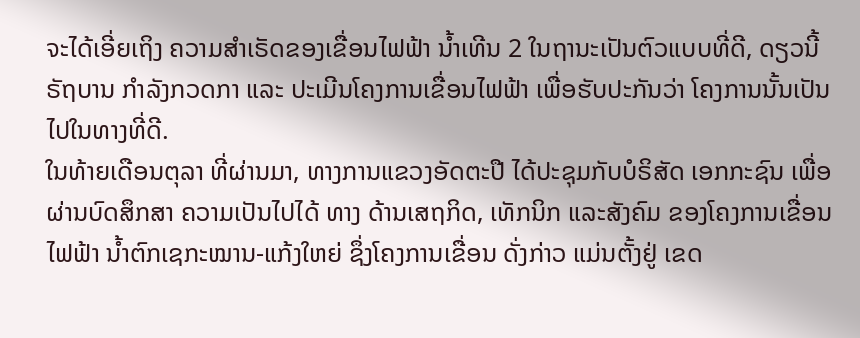ຈະໄດ້ເອີ່ຍເຖິງ ຄວາມສຳເຣັດຂອງເຂື່ອນໄຟຟ້າ ນ້ຳເທີນ 2 ໃນຖານະເປັນຕົວແບບທີ່ດີ, ດຽວນີ້ ຣັຖບານ ກຳລັງກວດກາ ແລະ ປະເມີນໂຄງການເຂື່ອນໄຟຟ້າ ເພື່ອຮັບປະກັນວ່າ ໂຄງການນັ້ນເປັນໄປໃນທາງທີ່ດີ.
ໃນທ້າຍເດືອນຕຸລາ ທີ່ຜ່ານມາ, ທາງການແຂວງອັດຕະປື ໄດ້ປະຊຸມກັບບໍຣິສັດ ເອກກະຊົນ ເພື່ອຜ່ານບົດສຶກສາ ຄວາມເປັນໄປໄດ້ ທາງ ດ້ານເສຖກິດ, ເທັກນິກ ແລະສັງຄົມ ຂອງໂຄງການເຂື່ອນໄຟຟ້າ ນ້ຳຕົກເຊກະໝານ-ແກ້ງໃຫຍ່ ຊຶ່ງໂຄງການເຂື່ອນ ດັ່ງກ່າວ ແມ່ນຕັ້ງຢູ່ ເຂດ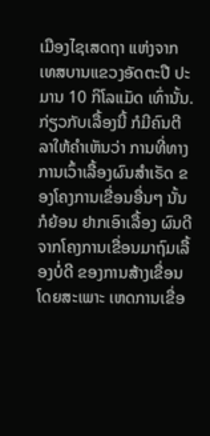ເມືອງໄຊເສດຖາ ແຫ່ງຈາກ ເທສບານແຂວງອັດຕະປື ປະມານ 10 ກິໂລແມັດ ເທົ່ານັ້ນ.
ກ່ຽວກັບເລື້ອງນີ້ ກໍມີຄົນຕີລາໃຫ້ຄຳເຫັນວ່າ ການທີ່ທາງການເວົ້າເລື້ອງຜົນສຳເຣັດ ຂອງໂຄງການເຂື່ອນອື່ນໆ ນັ້ນກໍຍ້ອນ ຢາກເອົາເລື້ອງ ຜົນດີ ຈາກໂຄງການເຂື່ອນມາຖົມເລື້ອງບໍ່ດີ ຂອງການສ້າງເຂື່ອນ ໂດຍສະເພາະ ເຫດການເຂື່ອ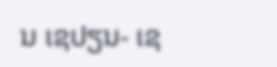ນ ເຊປຽນ- ເຊ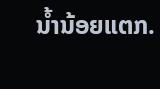ນ້ຳນ້ອຍແຕກ.